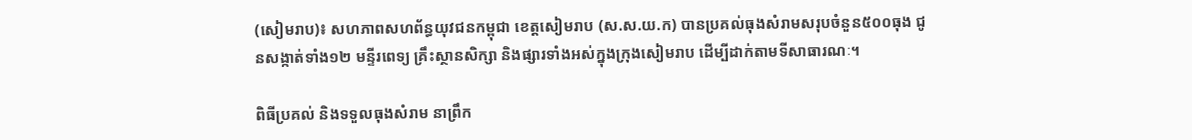(សៀមរាប)៖ សហភាពសហព័ន្ធយុវជនកម្ពុជា ខេត្តសៀមរាប (ស.ស.យ.ក) បានប្រគល់ធុងសំរាមសរុបចំនួន៥០០ធុង ជូនសង្កាត់ទាំង១២ មន្ទីរពេទ្យ គ្រឹះស្ថានសិក្សា និងផ្សារទាំងអស់ក្នុងក្រុងសៀមរាប ដើម្បីដាក់តាមទីសាធារណៈ។

ពិធីប្រគល់ និងទទួលធុងសំរាម នាព្រឹក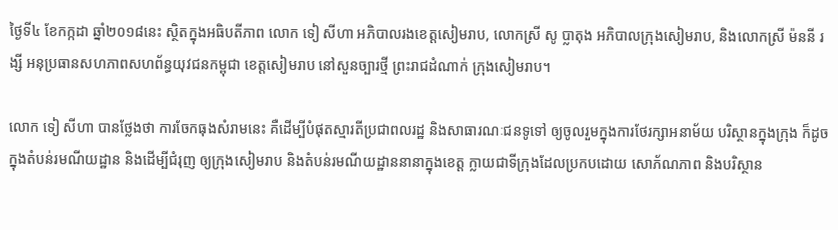ថ្ងៃទី៤ ខែកក្កដា ឆ្នាំ២០១៨នេះ ស្ថិតក្នុងអធិបតីភាព លោក ទៀ សីហា អភិបាលរងខេត្តសៀមរាប, លោកស្រី សូ ប្លាតុង អភិបាលក្រុងសៀមរាប, និងលោកស្រី ម៉ននី រង្សី អនុប្រធានសហភាពសហព័ន្ធយុវជនកម្ពុជា ខេត្តសៀមរាប នៅសួនច្បារថ្មី ព្រះរាជដំណាក់ ក្រុងសៀមរាប។

លោក ទៀ សីហា បានថ្លែងថា ការចែកធុងសំរាមនេះ គឺដើម្បីបំផុតស្មារតីប្រជាពលរដ្ឋ និងសាធារណៈជនទូទៅ ឲ្យចូលរួមក្នុងការថែរក្សាអនាម័យ បរិស្ថានក្នុងក្រុង ក៏ដូចក្នុងតំបន់រមណីយដ្ឋាន និងដើម្បីជំរុញ ឲ្យក្រុងសៀមរាប និងតំបន់រមណីយដ្ឋាននានាក្នុងខេត្ត ក្លាយជាទីក្រុងដែលប្រកបដោយ សោភ័ណភាព និងបរិស្ថាន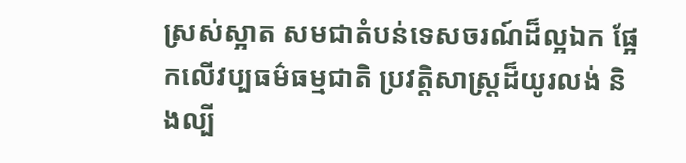ស្រស់ស្អាត សមជាតំបន់ទេសចរណ៍ដ៏ល្អឯក ផ្អែកលើវប្បធម៌ធម្មជាតិ ប្រវត្តិសាស្ត្រដ៏យូរលង់ និងល្បី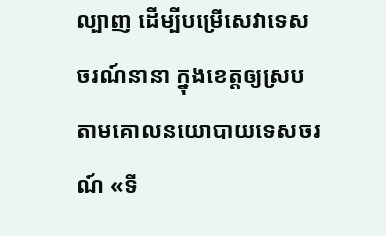ល្បាញ ដើម្បីបម្រើសេវាទេសចរណ៍នានា ក្នុងខេត្តឲ្យស្របតាមគោលនយោបាយទេសចរណ៍ «ទី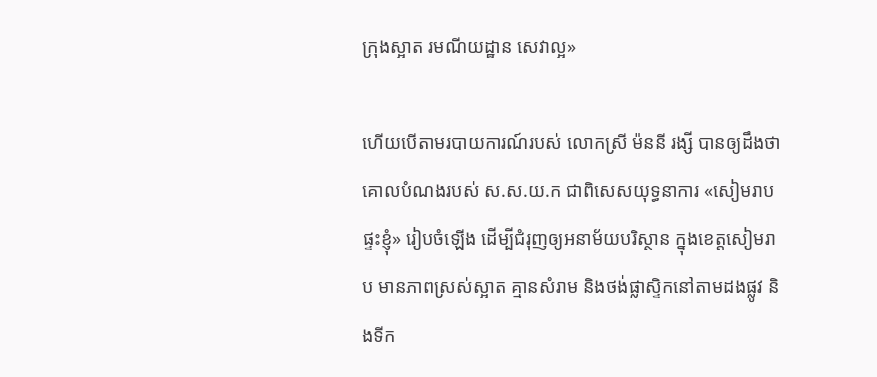ក្រុងស្អាត រមណីយដ្ឋាន សេវាល្អ»

ហើយបើតាមរបាយការណ៍របស់ លោកស្រី ម៉ននី រង្សី បានឲ្យដឹងថា គោលបំណងរបស់ ស.ស.យ.ក ជាពិសេសយុទ្ធនាការ «សៀមរាបផ្ទះខ្ញុំ» រៀបចំឡើង ដើម្បីជំរុញឲ្យអនាម័យបរិស្ថាន ក្នុងខេត្តសៀមរាប មានភាពស្រស់ស្អាត គ្មានសំរាម និងថង់ផ្លាស្ទិកនៅតាមដងផ្លូវ និងទីក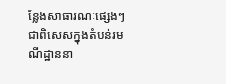ន្លែងសាធារណៈផ្សេងៗ ជាពិសេសក្នុងតំបន់រមណីដ្ឋាននា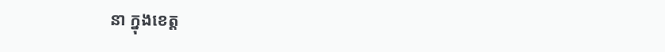នា ក្នុងខេត្ត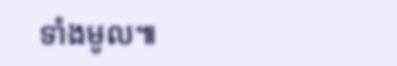ទាំងមូល៕